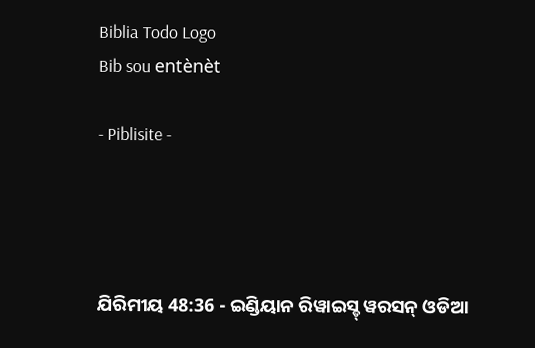Biblia Todo Logo
Bib sou entènèt

- Piblisite -




ଯିରିମୀୟ 48:36 - ଇଣ୍ଡିୟାନ ରିୱାଇସ୍ଡ୍ ୱରସନ୍ ଓଡିଆ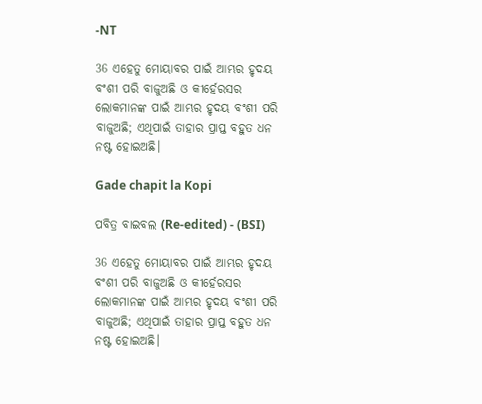-NT

36 ଏହେତୁ ମୋୟାବର ପାଇଁ ଆମ୍ଭର ହୃଦୟ ବଂଶୀ ପରି ବାଜୁଅଛି ଓ କୀର୍ହେରସର ଲୋକମାନଙ୍କ ପାଇଁ ଆମ୍ଭର ହୃଦୟ ବଂଶୀ ପରି ବାଜୁଅଛି; ଏଥିପାଇଁ ତାହାର ପ୍ରାପ୍ତ ବହୁତ ଧନ ନଷ୍ଟ ହୋଇଅଛି।

Gade chapit la Kopi

ପବିତ୍ର ବାଇବଲ (Re-edited) - (BSI)

36 ଏହେତୁ ମୋୟାବର ପାଇଁ ଆମ୍ଭର ହୃଦୟ ବଂଶୀ ପରି ବାଜୁଅଛି ଓ କୀର୍ହେରସର ଲୋକମାନଙ୍କ ପାଇଁ ଆମ୍ଭର ହୃଦୟ ବଂଶୀ ପରି ବାଜୁଅଛି; ଏଥିପାଇଁ ତାହାର ପ୍ରାପ୍ତ ବହୁତ ଧନ ନଷ୍ଟ ହୋଇଅଛି।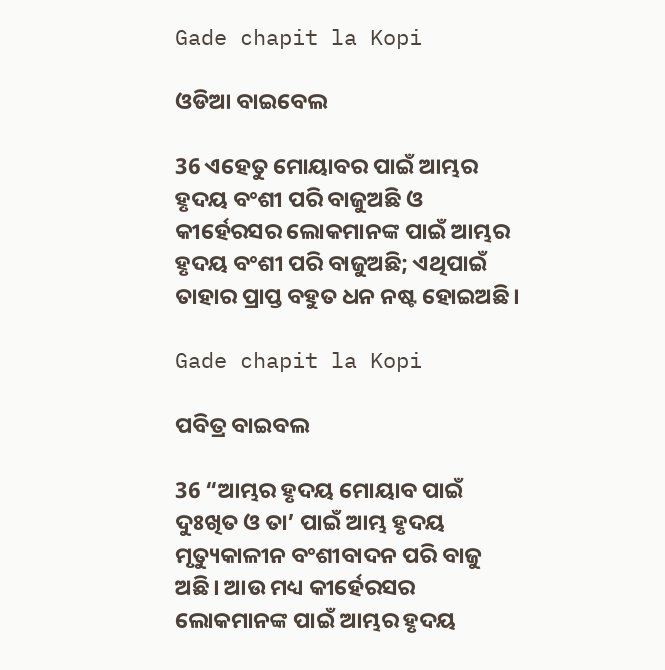Gade chapit la Kopi

ଓଡିଆ ବାଇବେଲ

36 ଏହେତୁ ମୋୟାବର ପାଇଁ ଆମ୍ଭର ହୃଦୟ ବଂଶୀ ପରି ବାଜୁଅଛି ଓ କୀର୍ହେରସର ଲୋକମାନଙ୍କ ପାଇଁ ଆମ୍ଭର ହୃଦୟ ବଂଶୀ ପରି ବାଜୁଅଛି; ଏଥିପାଇଁ ତାହାର ପ୍ରାପ୍ତ ବହୁତ ଧନ ନଷ୍ଟ ହୋଇଅଛି।

Gade chapit la Kopi

ପବିତ୍ର ବାଇବଲ

36 “ଆମ୍ଭର ହୃଦୟ ମୋୟାବ ପାଇଁ ଦୁଃଖିତ ଓ ତା’ ପାଇଁ ଆମ୍ଭ ହୃଦୟ ମୃତ୍ୟୁକାଳୀନ ବଂଶୀବାଦନ ପରି ବାଜୁ ଅଛି। ଆଉ ମଧ୍ୟ କୀର୍ହେରସର ଲୋକମାନଙ୍କ ପାଇଁ ଆମ୍ଭର ହୃଦୟ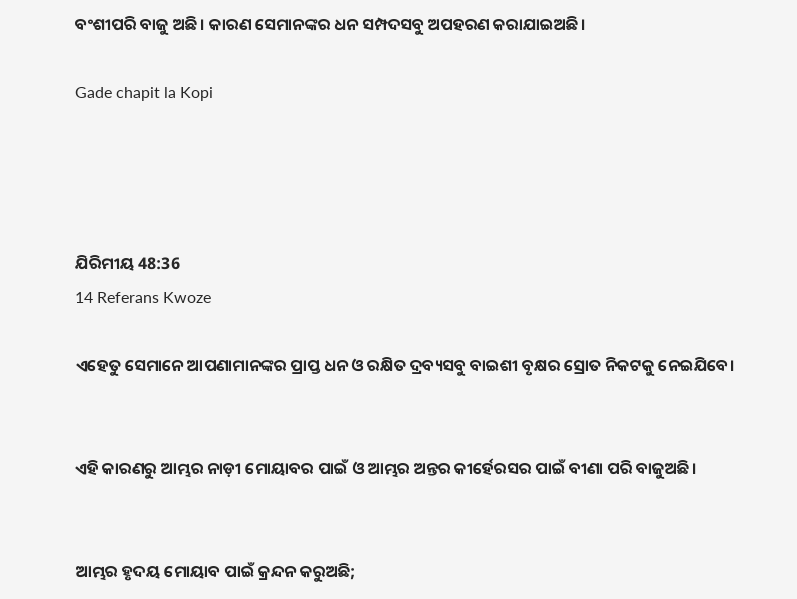ବଂଶୀପରି ବାଜୁ ଅଛି। କାରଣ ସେମାନଙ୍କର ଧନ ସମ୍ପଦସବୁ ଅପହରଣ କରାଯାଇଅଛି।

Gade chapit la Kopi




ଯିରିମୀୟ 48:36
14 Referans Kwoze

ଏହେତୁ ସେମାନେ ଆପଣାମାନଙ୍କର ପ୍ରାପ୍ତ ଧନ ଓ ରକ୍ଷିତ ଦ୍ରବ୍ୟସବୁ ବାଇଶୀ ବୃକ୍ଷର ସ୍ରୋତ ନିକଟକୁ ନେଇଯିବେ।


ଏହି କାରଣରୁ ଆମ୍ଭର ନାଡ଼ୀ ମୋୟାବର ପାଇଁ ଓ ଆମ୍ଭର ଅନ୍ତର କୀର୍ହେରସର ପାଇଁ ବୀଣା ପରି ବାଜୁଅଛି।


ଆମ୍ଭର ହୃଦୟ ମୋୟାବ ପାଇଁ କ୍ରନ୍ଦନ କରୁଅଛି;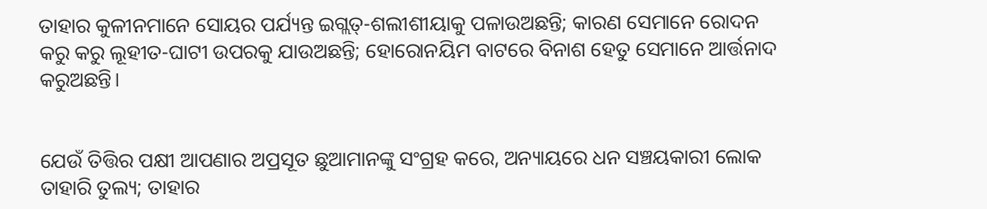ତାହାର କୁଳୀନମାନେ ସୋୟର ପର୍ଯ୍ୟନ୍ତ ଇଗ୍ଲତ୍‍-ଶଲୀଶୀୟାକୁ ପଳାଉଅଛନ୍ତି; କାରଣ ସେମାନେ ରୋଦନ କରୁ କରୁ ଲୂହୀତ-ଘାଟୀ ଉପରକୁ ଯାଉଅଛନ୍ତି; ହୋରୋନୟିମ ବାଟରେ ବିନାଶ ହେତୁ ସେମାନେ ଆର୍ତ୍ତନାଦ କରୁଅଛନ୍ତି।


ଯେଉଁ ତିତ୍ତିର ପକ୍ଷୀ ଆପଣାର ଅପ୍ରସୂତ ଛୁଆମାନଙ୍କୁ ସଂଗ୍ରହ କରେ, ଅନ୍ୟାୟରେ ଧନ ସଞ୍ଚୟକାରୀ ଲୋକ ତାହାରି ତୁଲ୍ୟ; ତାହାର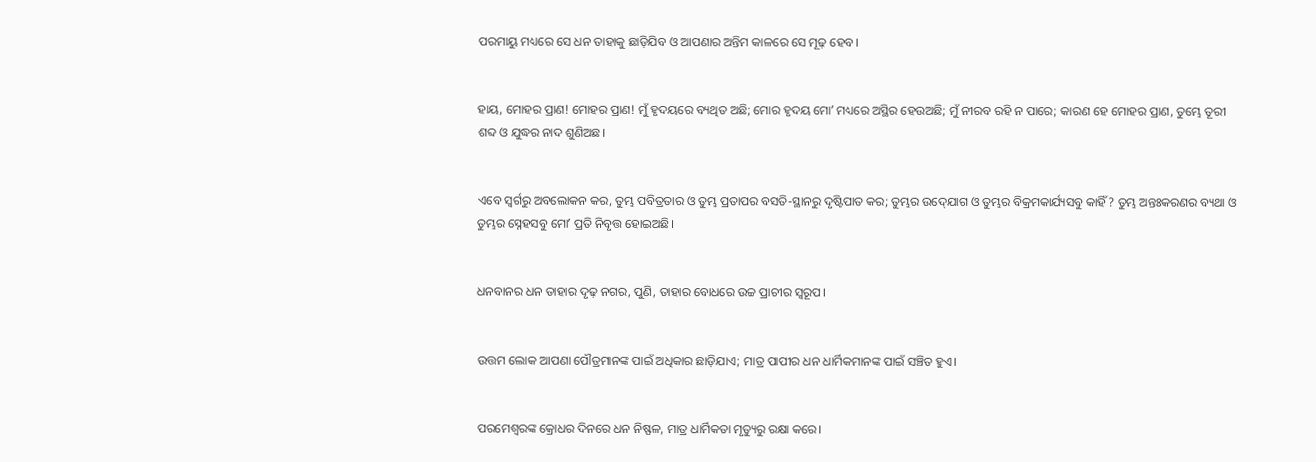ପରମାୟୁ ମଧ୍ୟରେ ସେ ଧନ ତାହାକୁ ଛାଡ଼ିଯିବ ଓ ଆପଣାର ଅନ୍ତିମ କାଳରେ ସେ ମୂଢ଼ ହେବ।


ହାୟ, ମୋହର ପ୍ରାଣ! ମୋହର ପ୍ରାଣ! ମୁଁ ହୃଦୟରେ ବ୍ୟଥିତ ଅଛି; ମୋର ହୃଦୟ ମୋʼ ମଧ୍ୟରେ ଅସ୍ଥିର ହେଉଅଛି; ମୁଁ ନୀରବ ରହି ନ ପାରେ; କାରଣ ହେ ମୋହର ପ୍ରାଣ, ତୁମ୍ଭେ ତୂରୀ ଶବ୍ଦ ଓ ଯୁଦ୍ଧର ନାଦ ଶୁଣିଅଛ।


ଏବେ ସ୍ୱର୍ଗରୁ ଅବଲୋକନ କର, ତୁମ୍ଭ ପବିତ୍ରତାର ଓ ତୁମ୍ଭ ପ୍ରତାପର ବସତି-ସ୍ଥାନରୁ ଦୃଷ୍ଟିପାତ କର; ତୁମ୍ଭର ଉଦ୍‍ଯୋଗ ଓ ତୁମ୍ଭର ବିକ୍ରମକାର୍ଯ୍ୟସବୁ କାହିଁ? ତୁମ୍ଭ ଅନ୍ତଃକରଣର ବ୍ୟଥା ଓ ତୁମ୍ଭର ସ୍ନେହସବୁ ମୋʼ ପ୍ରତି ନିବୃତ୍ତ ହୋଇଅଛି।


ଧନବାନର ଧନ ତାହାର ଦୃଢ଼ ନଗର, ପୁଣି, ତାହାର ବୋଧରେ ଉଚ୍ଚ ପ୍ରାଚୀର ସ୍ୱରୂପ।


ଉତ୍ତମ ଲୋକ ଆପଣା ପୌତ୍ରମାନଙ୍କ ପାଇଁ ଅଧିକାର ଛାଡ଼ିଯାଏ; ମାତ୍ର ପାପୀର ଧନ ଧାର୍ମିକମାନଙ୍କ ପାଇଁ ସଞ୍ଚିତ ହୁଏ।


ପରମେଶ୍ୱରଙ୍କ କ୍ରୋଧର ଦିନରେ ଧନ ନିଷ୍ଫଳ, ମାତ୍ର ଧାର୍ମିକତା ମୃତ୍ୟୁରୁ ରକ୍ଷା କରେ।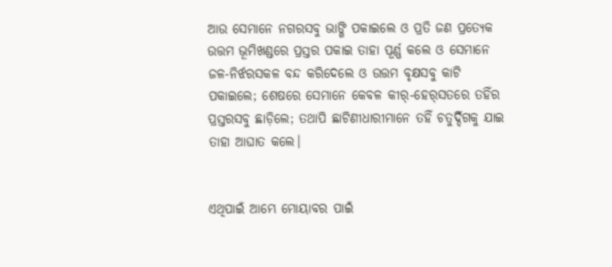ଆଉ ସେମାନେ ନଗରସବୁ ଭାଙ୍ଗି ପକାଇଲେ ଓ ପ୍ରତି ଜଣ ପ୍ରତ୍ୟେକ ଉତ୍ତମ ଭୂମିଖଣ୍ଡରେ ପ୍ରସ୍ତର ପକାଇ ତାହା ପୂର୍ଣ୍ଣ କଲେ ଓ ସେମାନେ ଜଳ-ନିର୍ଝରସକଳ ବନ୍ଦ କରିଦେଲେ ଓ ଉତ୍ତମ ବୃକ୍ଷସବୁ କାଟି ପକାଇଲେ; ଶେଷରେ ସେମାନେ କେବଳ କୀର୍‍-ହେର୍‍ସତରେ ତହିଁର ପ୍ରସ୍ତରସବୁ ଛାଡ଼ିଲେ; ତଥାପି ଛାଟିଣୀଧାରୀମାନେ ତହିଁ ଚତୁର୍ଦ୍ଦିଗକୁ ଯାଇ ତାହା ଆଘାତ କଲେ।


ଏଥିପାଇଁ ଆମ୍ଭେ ମୋୟାବର ପାଇଁ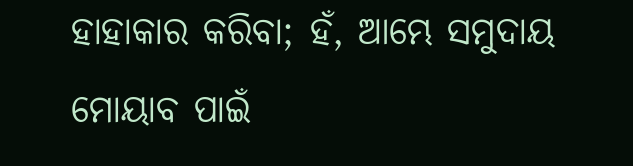ହାହାକାର କରିବା; ହଁ, ଆମ୍ଭେ ସମୁଦାୟ ମୋୟାବ ପାଇଁ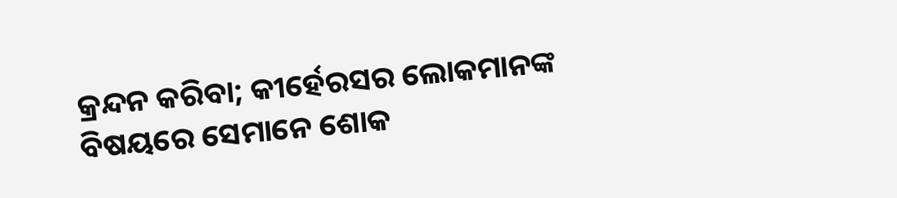କ୍ରନ୍ଦନ କରିବା; କୀର୍ହେରସର ଲୋକମାନଙ୍କ ବିଷୟରେ ସେମାନେ ଶୋକ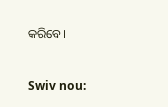କରିବେ।


Swiv nou: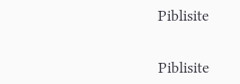Piblisite


Piblisite